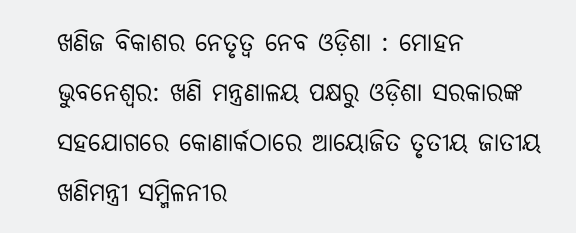ଖଣିଜ ବିକାଶର ନେତୃତ୍ୱ ନେବ ଓଡ଼ିଶା : ମୋହନ
ଭୁବନେଶ୍ୱର: ଖଣି ମନ୍ତ୍ରଣାଳୟ ପକ୍ଷରୁ ଓଡ଼ିଶା ସରକାରଙ୍କ ସହଯୋଗରେ କୋଣାର୍କଠାରେ ଆୟୋଜିତ ତୃତୀୟ ଜାତୀୟ ଖଣିମନ୍ତ୍ରୀ ସମ୍ମିଳନୀର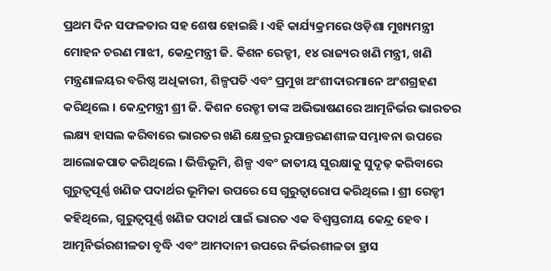ପ୍ରଥମ ଦିନ ସଫଳତାର ସହ ଶେଷ ହୋଇଛି । ଏହି କାର୍ଯ୍ୟକ୍ରମରେ ଓଡ଼ିଶା ମୁଖ୍ୟମନ୍ତ୍ରୀ ମୋହନ ଚରଣ ମାଝୀ, କେନ୍ଦ୍ରମନ୍ତ୍ରୀ ଜି. କିଶନ ରେଡ୍ଡୀ, ୧୪ ରାଜ୍ୟର ଖଣି ମନ୍ତ୍ରୀ, ଖଣି ମନ୍ତ୍ରଣାଳୟର ବରିଷ୍ଠ ଅଧିକାରୀ, ଶିଳ୍ପପତି ଏବଂ ପ୍ରମୁଖ ଅଂଶୀଦାରମାନେ ଅଂଶଗ୍ରହଣ କରିଥିଲେ । କେନ୍ଦ୍ରମନ୍ତ୍ରୀ ଶ୍ରୀ ଜି. କିଶନ ରେଡ୍ଡୀ ତାଙ୍କ ଅଭିଭାଷଣରେ ଆତ୍ମନିର୍ଭର ଭାରତର ଲକ୍ଷ୍ୟ ହାସଲ କରିବାରେ ଭାରତର ଖଣି କ୍ଷେତ୍ରର ରୁପାନ୍ତରଣଶୀଳ ସମ୍ଭାବନା ଉପରେ ଆଲୋକପାତ କରିଥିଲେ । ଭିତ୍ତିଭୂମି, ଶିଳ୍ପ ଏବଂ ଜାତୀୟ ସୁରକ୍ଷାକୁ ସୁଦୃଢ଼ କରିବାରେ ଗୁରୁତ୍ୱପୂର୍ଣ୍ଣ ଖଣିଜ ପଦାର୍ଥର ଭୂମିକା ଉପରେ ସେ ଗୁରୁତ୍ୱାରୋପ କରିଥିଲେ । ଶ୍ରୀ ରେଡ୍ଡୀ କହିଥିଲେ, ଗୁରୁତ୍ୱପୂର୍ଣ୍ଣ ଖଣିଜ ପଦାର୍ଥ ପାଇଁ ଭାରତ ଏକ ବିଶ୍ୱସ୍ତରୀୟ କେନ୍ଦ୍ର ହେବ । ଆତ୍ମନିର୍ଭରଶୀଳତା ବୃଦ୍ଧି ଏବଂ ଆମଦାନୀ ଉପରେ ନିର୍ଭରଶୀଳତା ହ୍ରାସ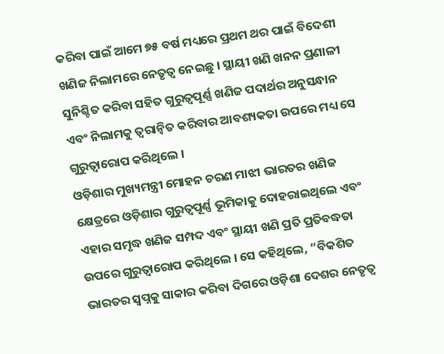କରିବା ପାଇଁ ଆମେ ୭୫ ବର୍ଷ ମଧ୍ୟରେ ପ୍ରଥମ ଥର ପାଇଁ ବିଦେଶୀ ଖଣିଜ ନିଲାମରେ ନେତୃତ୍ୱ ନେଇଛୁ । ସ୍ଥାୟୀ ଖଣି ଖନନ ପ୍ରଣାଳୀ ସୁନିଶ୍ଚିତ କରିବା ସହିତ ଗୁରୁତ୍ୱପୂର୍ଣ୍ଣ ଖଣିଜ ପଦାର୍ଥର ଅନୁସନ୍ଧାନ ଏବଂ ନିଲାମକୁ ତ୍ୱରାନ୍ୱିତ କରିବାର ଆବଶ୍ୟକତା ଉପରେ ମଧ୍ୟ ସେ ଗୁରୁତ୍ୱାରୋପ କରିଥିଲେ ।
ଓଡ଼ିଶାର ମୁଖ୍ୟମନ୍ତ୍ରୀ ମୋହନ ଚରଣ ମାଝୀ ଭାରତର ଖଣିଜ କ୍ଷେତ୍ରରେ ଓଡ଼ିଶାର ଗୁରୁତ୍ୱପୂର୍ଣ୍ଣ ଭୂମିକାକୁ ଦୋହରାଇଥିଲେ ଏବଂ ଏହାର ସମୃଦ୍ଧ ଖଣିଜ ସମ୍ପଦ ଏବଂ ସ୍ଥାୟୀ ଖଣି ପ୍ରତି ପ୍ରତିବଦ୍ଧତା ଉପରେ ଗୁରୁତ୍ୱାରୋପ କରିଥିଲେ । ସେ କହିଥିଲେ, “ବିକଶିତ ଭାରତର ସ୍ୱପ୍ନକୁ ସାକାର କରିବା ଦିଗରେ ଓଡ଼ିଶା ଦେଶର ନେତୃତ୍ୱ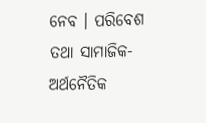ନେବ । ପରିବେଶ ତଥା ସାମାଜିକ-ଅର୍ଥନୈତିକ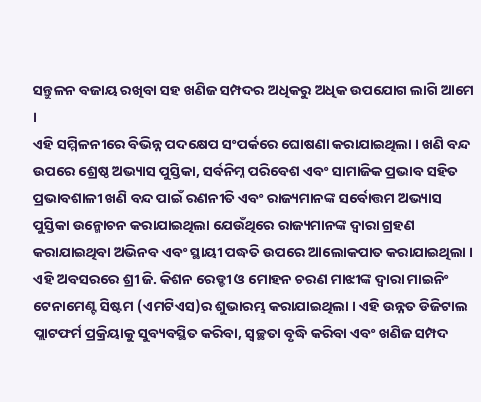ସନ୍ତୁଳନ ବଜାୟ ରଖିବା ସହ ଖଣିଜ ସମ୍ପଦର ଅଧିକରୁ ଅଧିକ ଉପଯୋଗ ଲାଗି ଆମେ ।
ଏହି ସମ୍ମିଳନୀରେ ବିଭିନ୍ନ ପଦକ୍ଷେପ ସଂପର୍କରେ ଘୋଷଣା କରାଯାଇଥିଲା । ଖଣି ବନ୍ଦ ଉପରେ ଶ୍ରେଷ୍ଠ ଅଭ୍ୟାସ ପୁସ୍ତିକା, ସର୍ବନିମ୍ନ ପରିବେଶ ଏବଂ ସାମାଜିକ ପ୍ରଭାବ ସହିତ ପ୍ରଭାବଶାଳୀ ଖଣି ବନ୍ଦ ପାଇଁ ରଣନୀତି ଏବଂ ରାଜ୍ୟମାନଙ୍କ ସର୍ବୋତ୍ତମ ଅଭ୍ୟାସ ପୁସ୍ତିକା ଉନ୍ମୋଚନ କରାଯାଇଥିଲା ଯେଉଁଥିରେ ରାଜ୍ୟମାନଙ୍କ ଦ୍ୱାରା ଗ୍ରହଣ କରାଯାଇଥିବା ଅଭିନବ ଏବଂ ସ୍ଥାୟୀ ପଦ୍ଧତି ଉପରେ ଆଲୋକପାତ କରାଯାଇଥିଲା । ଏହି ଅବସରରେ ଶ୍ରୀ ଜି. କିଶନ ରେଡ୍ଡୀ ଓ ମୋହନ ଚରଣ ମାଝୀଙ୍କ ଦ୍ୱାରା ମାଇନିଂ ଟେନାମେଣ୍ଟ ସିଷ୍ଟମ (ଏମଟିଏସ)ର ଶୁଭାରମ୍ଭ କରାଯାଇଥିଲା । ଏହି ଉନ୍ନତ ଡିଜିଟାଲ ପ୍ଲାଟଫର୍ମ ପ୍ରକ୍ରିୟାକୁ ସୁବ୍ୟବସ୍ଥିତ କରିବା, ସ୍ୱଚ୍ଛତା ବୃଦ୍ଧି କରିବା ଏବଂ ଖଣିଜ ସମ୍ପଦ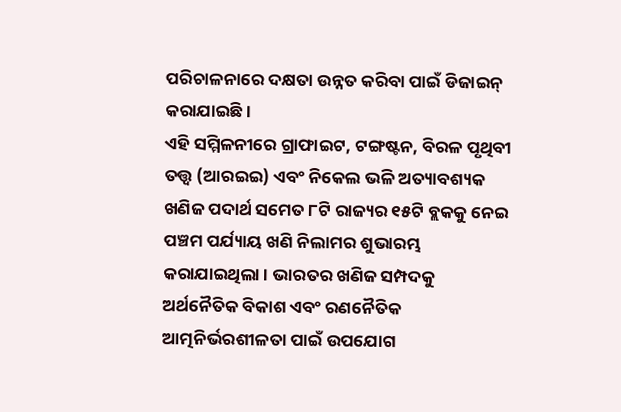ପରିଚାଳନାରେ ଦକ୍ଷତା ଉନ୍ନତ କରିବା ପାଇଁ ଡିଜାଇନ୍ କରାଯାଇଛି ।
ଏହି ସମ୍ମିଳନୀରେ ଗ୍ରାଫାଇଟ, ଟଙ୍ଗଷ୍ଟନ, ବିରଳ ପୃଥିବୀ ତତ୍ତ୍ୱ (ଆରଇଇ) ଏବଂ ନିକେଲ ଭଳି ଅତ୍ୟାବଶ୍ୟକ ଖଣିଜ ପଦାର୍ଥ ସମେତ ୮ଟି ରାଜ୍ୟର ୧୫ଟି ବ୍ଲକକୁ ନେଇ ପଞ୍ଚମ ପର୍ଯ୍ୟାୟ ଖଣି ନିଲାମର ଶୁଭାରମ୍ଭ କରାଯାଇଥିଲା । ଭାରତର ଖଣିଜ ସମ୍ପଦକୁ ଅର୍ଥନୈତିକ ବିକାଶ ଏବଂ ରଣନୈତିକ ଆତ୍ମନିର୍ଭରଶୀଳତା ପାଇଁ ଉପଯୋଗ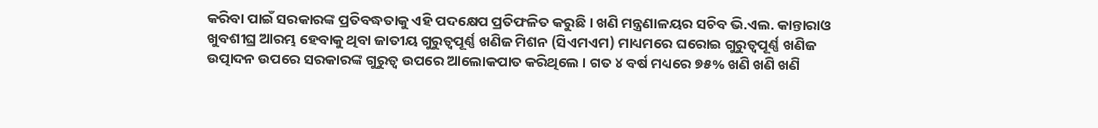କରିବା ପାଇଁ ସରକାରଙ୍କ ପ୍ରତିବଦ୍ଧତାକୁ ଏହି ପଦକ୍ଷେପ ପ୍ରତିଫଳିତ କରୁଛି । ଖଣି ମନ୍ତ୍ରଣାଳୟର ସଚିବ ଭି.ଏଲ. କାନ୍ତାରାଓ ଖୁବଶୀଘ୍ର ଆରମ୍ଭ ହେବାକୁ ଥିବା ଜାତୀୟ ଗୁରୁତ୍ୱପୂର୍ଣ୍ଣ ଖଣିଜ ମିଶନ (ସିଏମଏମ) ମାଧ୍ୟମରେ ଘରୋଇ ଗୁରୁତ୍ୱପୂର୍ଣ୍ଣ ଖଣିଜ ଉତ୍ପାଦନ ଉପରେ ସରକାରଙ୍କ ଗୁରୁତ୍ୱ ଉପରେ ଆଲୋକପାତ କରିଥିଲେ । ଗତ ୪ ବର୍ଷ ମଧ୍ୟରେ ୭୫% ଖଣି ଖଣି ଖଣି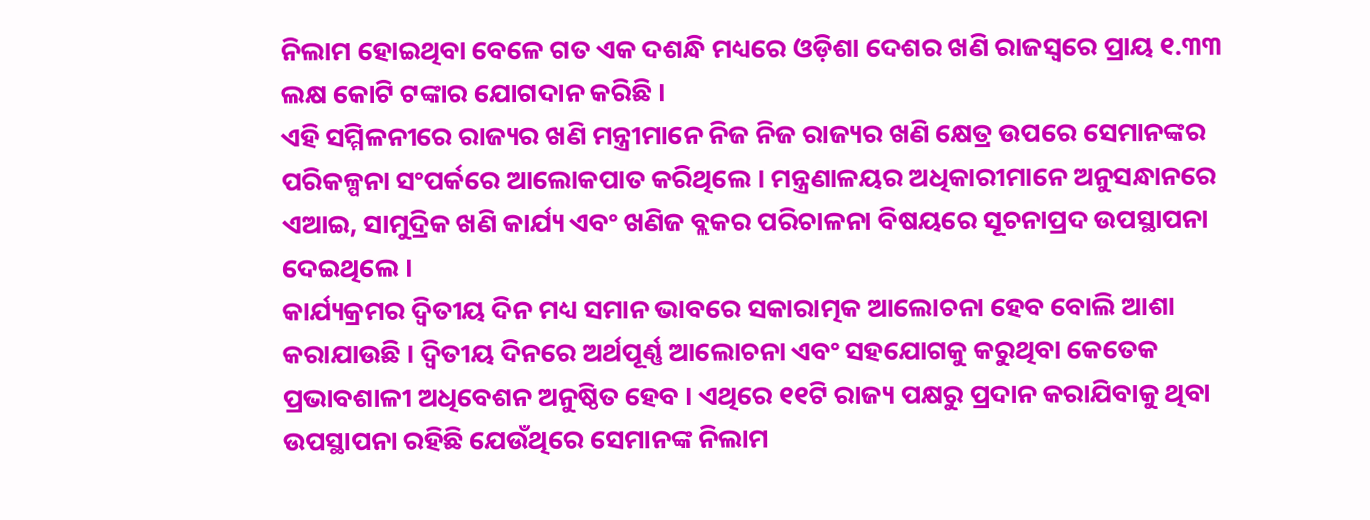ନିଲାମ ହୋଇଥିବା ବେଳେ ଗତ ଏକ ଦଶନ୍ଧି ମଧ୍ୟରେ ଓଡ଼ିଶା ଦେଶର ଖଣି ରାଜସ୍ୱରେ ପ୍ରାୟ ୧.୩୩ ଲକ୍ଷ କୋଟି ଟଙ୍କାର ଯୋଗଦାନ କରିଛି ।
ଏହି ସମ୍ମିଳନୀରେ ରାଜ୍ୟର ଖଣି ମନ୍ତ୍ରୀମାନେ ନିଜ ନିଜ ରାଜ୍ୟର ଖଣି କ୍ଷେତ୍ର ଉପରେ ସେମାନଙ୍କର ପରିକଳ୍ପନା ସଂପର୍କରେ ଆଲୋକପାତ କରିଥିଲେ । ମନ୍ତ୍ରଣାଳୟର ଅଧିକାରୀମାନେ ଅନୁସନ୍ଧାନରେ ଏଆଇ, ସାମୁଦ୍ରିକ ଖଣି କାର୍ଯ୍ୟ ଏବଂ ଖଣିଜ ବ୍ଲକର ପରିଚାଳନା ବିଷୟରେ ସୂଚନାପ୍ରଦ ଉପସ୍ଥାପନା ଦେଇଥିଲେ ।
କାର୍ଯ୍ୟକ୍ରମର ଦ୍ୱିତୀୟ ଦିନ ମଧ୍ୟ ସମାନ ଭାବରେ ସକାରାତ୍ମକ ଆଲୋଚନା ହେବ ବୋଲି ଆଶା କରାଯାଉଛି । ଦ୍ୱିତୀୟ ଦିନରେ ଅର୍ଥପୂର୍ଣ୍ଣ ଆଲୋଚନା ଏବଂ ସହଯୋଗକୁ କରୁଥିବା କେତେକ ପ୍ରଭାବଶାଳୀ ଅଧିବେଶନ ଅନୁଷ୍ଠିତ ହେବ । ଏଥିରେ ୧୧ଟି ରାଜ୍ୟ ପକ୍ଷରୁ ପ୍ରଦାନ କରାଯିବାକୁ ଥିବା ଉପସ୍ଥାପନା ରହିଛି ଯେଉଁଥିରେ ସେମାନଙ୍କ ନିଲାମ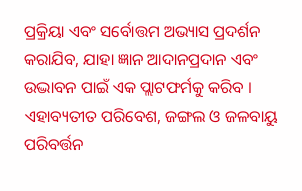ପ୍ରକ୍ରିୟା ଏବଂ ସର୍ବୋତ୍ତମ ଅଭ୍ୟାସ ପ୍ରଦର୍ଶନ କରାଯିବ, ଯାହା ଜ୍ଞାନ ଆଦାନପ୍ରଦାନ ଏବଂ ଉଦ୍ଭାବନ ପାଇଁ ଏକ ପ୍ଲାଟଫର୍ମକୁ କରିବ । ଏହାବ୍ୟତୀତ ପରିବେଶ, ଜଙ୍ଗଲ ଓ ଜଳବାୟୁ ପରିବର୍ତ୍ତନ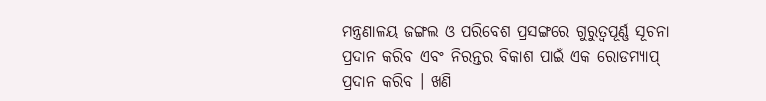ମନ୍ତ୍ରଣାଳୟ ଜଙ୍ଗଲ ଓ ପରିବେଶ ପ୍ରସଙ୍ଗରେ ଗୁରୁତ୍ୱପୂର୍ଣ୍ଣ ସୂଚନା ପ୍ରଦାନ କରିବ ଏବଂ ନିରନ୍ତର ବିକାଶ ପାଇଁ ଏକ ରୋଡମ୍ୟାପ୍ ପ୍ରଦାନ କରିବ । ଖଣି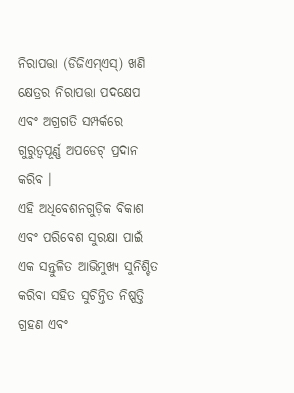ନିରାପତ୍ତା (ଡିଜିଏମ୍ଏସ୍) ଖଣି କ୍ଷେତ୍ରର ନିରାପତ୍ତା ପଦକ୍ଷେପ ଏବଂ ଅଗ୍ରଗତି ସମ୍ପର୍କରେ ଗୁରୁତ୍ୱପୂର୍ଣ୍ଣ ଅପଡେଟ୍ ପ୍ରଦାନ କରିବ ।
ଏହି ଅଧିବେଶନଗୁଡ଼ିକ ବିକାଶ ଏବଂ ପରିବେଶ ସୁରକ୍ଷା ପାଇଁ ଏକ ସନ୍ତୁଳିତ ଆଭିମୁଖ୍ୟ ସୁନିଶ୍ଚିତ କରିବା ସହିତ ସୁଚିନ୍ତିତ ନିଷ୍ପତ୍ତି ଗ୍ରହଣ ଏବଂ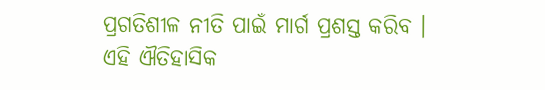ପ୍ରଗତିଶୀଳ ନୀତି ପାଇଁ ମାର୍ଗ ପ୍ରଶସ୍ତ କରିବ ।
ଏହି ଐତିହାସିକ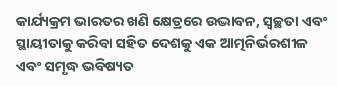କାର୍ଯ୍ୟକ୍ରମ ଭାରତର ଖଣି କ୍ଷେତ୍ରରେ ଉଦ୍ଭାବନ, ସ୍ୱଚ୍ଛତା ଏବଂ ସ୍ଥାୟୀତାକୁ କରିବା ସହିତ ଦେଶକୁ ଏକ ଆତ୍ମନିର୍ଭରଶୀଳ ଏବଂ ସମୃଦ୍ଧ ଭବିଷ୍ୟତ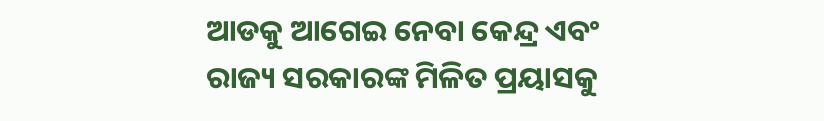ଆଡକୁ ଆଗେଇ ନେବା କେନ୍ଦ୍ର ଏବଂ ରାଜ୍ୟ ସରକାରଙ୍କ ମିଳିତ ପ୍ରୟାସକୁ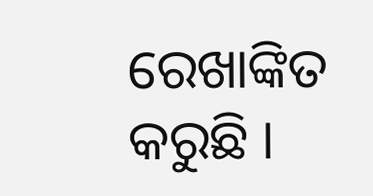ରେଖାଙ୍କିତ କରୁଛି ।